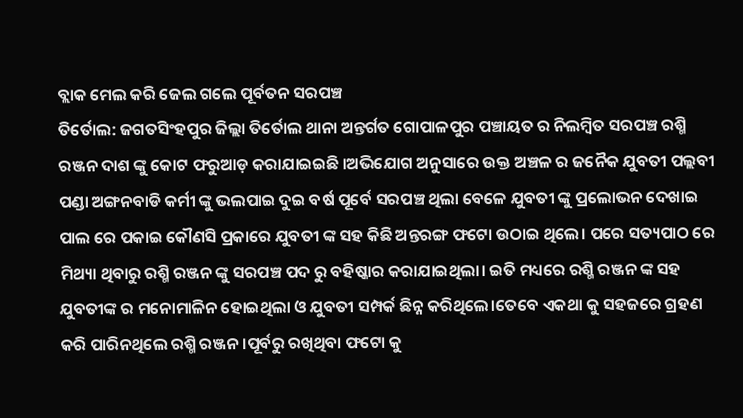ବ୍ଲାକ ମେଲ କରି ଜେଲ ଗଲେ ପୂର୍ବତନ ସରପଞ୍ଚ
ତିର୍ତୋଲ: ଜଗତସିଂହପୁର ଜିଲ୍ଲା ତିର୍ତୋଲ ଥାନା ଅନ୍ତର୍ଗତ ଗୋପାଳପୁର ପଞ୍ଚାୟତ ର ନିଲମ୍ବିତ ସରପଞ୍ଚ ରଶ୍ମି ରଞ୍ଜନ ଦାଶ ଙ୍କୁ କୋଟ ଫରୁଆଡ଼ କରାଯାଇଇଛି ।ଅଭିଯୋଗ ଅନୁସାରେ ଉକ୍ତ ଅଞ୍ଚଳ ର ଜନୈକ ଯୁବତୀ ପଲ୍ଲବୀ ପଣ୍ଡା ଅଙ୍ଗନବାଡି କର୍ମୀ ଙ୍କୁ ଭଲପାଇ ଦୁଇ ବର୍ଷ ପୂର୍ବେ ସରପଞ୍ଚ ଥିଲା ବେଳେ ଯୁବତୀ ଙ୍କୁ ପ୍ରଲୋଭନ ଦେଖାଇ ପାଲ ରେ ପକାଇ କୌଣସି ପ୍ରକାରେ ଯୁବତୀ ଙ୍କ ସହ କିଛି ଅନ୍ତରଙ୍ଗ ଫଟୋ ଉଠାଇ ଥିଲେ। ପରେ ସତ୍ୟପାଠ ରେ ମିଥ୍ୟା ଥିବାରୁ ରଶ୍ମି ରଞ୍ଜନ ଙ୍କୁ ସରପଞ୍ଚ ପଦ ରୁ ବହିଷ୍କାର କରାଯାଇଥିଲା। ଇତି ମଧ୍ୟରେ ରଶ୍ମି ରଞ୍ଜନ ଙ୍କ ସହ ଯୁବତୀଙ୍କ ର ମନୋମାଳିନ ହୋଇଥିଲା ଓ ଯୁବତୀ ସମ୍ପର୍କ ଛିନ୍ନ କରିଥିଲେ।ତେବେ ଏକଥା କୁ ସହଜରେ ଗ୍ରହଣ କରି ପାରିନଥିଲେ ରଶ୍ମି ରଞ୍ଜନ।ପୂର୍ବରୁ ରଖିଥିବା ଫଟୋ କୁ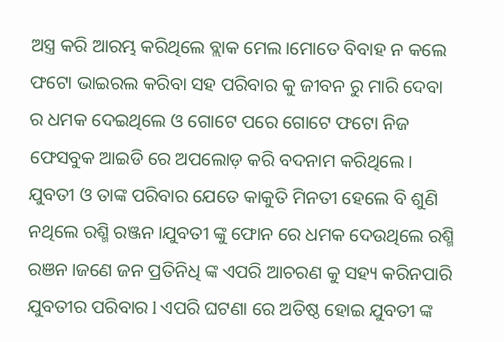ଅସ୍ତ୍ର କରି ଆରମ୍ଭ କରିଥିଲେ ବ୍ଲାକ ମେଲ।ମୋତେ ବିବାହ ନ କଲେ ଫଟୋ ଭାଇରଲ କରିବା ସହ ପରିବାର କୁ ଜୀବନ ରୁ ମାରି ଦେବା ର ଧମକ ଦେଇଥିଲେ ଓ ଗୋଟେ ପରେ ଗୋଟେ ଫଟୋ ନିଜ ଫେସବୁକ ଆଇଡି ରେ ଅପଲୋଡ଼ କରି ବଦନାମ କରିଥିଲେ। ଯୁବତୀ ଓ ତାଙ୍କ ପରିବାର ଯେତେ କାକୁତି ମିନତୀ ହେଲେ ବି ଶୁଣି ନଥିଲେ ରଶ୍ମି ରଞ୍ଜନ।ଯୁବତୀ ଙ୍କୁ ଫୋନ ରେ ଧମକ ଦେଉଥିଲେ ରଶ୍ମି ରଞନ।ଜଣେ ଜନ ପ୍ରତିନିଧି ଙ୍କ ଏପରି ଆଚରଣ କୁ ସହ୍ୟ କରିନପାରି ଯୁବତୀର ପରିବାର l ଏପରି ଘଟଣା ରେ ଅତିଷ୍ଠ ହୋଇ ଯୁବତୀ ଙ୍କ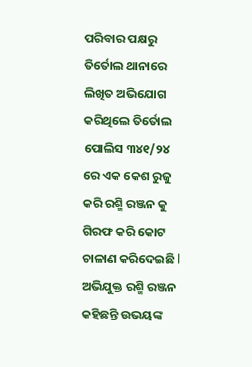ପରିବାର ପକ୍ଷରୁ ତିର୍ତୋଲ ଥାନାରେ ଲିଖିତ ଅଭିଯୋଗ କରିଥିଲେ ତିର୍ତୋଲ ପୋଲିସ ୩୪୧/୨୪ ରେ ଏକ କେଶ ରୁଜୁ କରି ରଶ୍ମି ରଞ୍ଜନ କୁ ଗିରଫ କରି କୋଟ ଚାଳାଣ କରିଦେଇଛି l ଅଭିଯୁକ୍ତ ରଶ୍ମି ରଞ୍ଜନ କହିଛନ୍ତି ଉଭୟଙ୍କ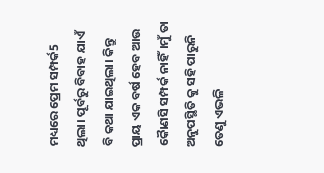ମଧ୍ୟରେ ପ୍ରେମ ସମ୍ପର୍କ5 ଥିଲା। ପୂର୍ବରୁ ବିବାହ ଯାଏଁ ବି କଥା ଯାଇଥିଲା। କିନ୍ତୁ ପ୍ରାୟ ଏକ ବର୍ଷ ହେବ ଆଉ କୈାଣସି ସମ୍ପର୍କ ନାହିଁ।ମୁଁ ତା ଅନୁପସ୍ଥିତି କୁ ସହି ପାରୁନି ତେଣୁ ଏଭଳି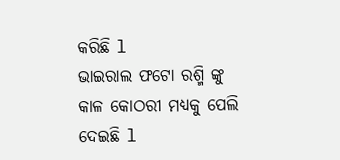କରିଛି l
ଭାଇରାଲ ଫଟୋ ରଶ୍ମି ଙ୍କୁ କାଳ କୋଠରୀ ମଧ୍ୟକୁ ପେଲି ଦେଇଛି l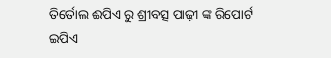ତିର୍ତୋଲ ଈପିଏ ରୁ ଶ୍ରୀବତ୍ସ ପାଢ଼ୀ ଙ୍କ ରିପୋର୍ଟ
ଇପିଏ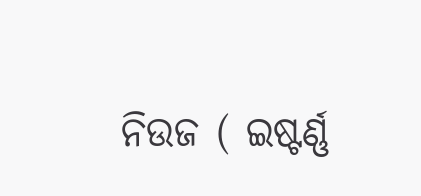ନିଉଜ ( ଇଷ୍ଟର୍ଣ୍ଣ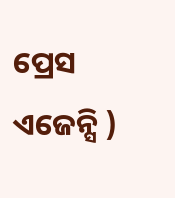ପ୍ରେସ ଏଜେନ୍ସି )